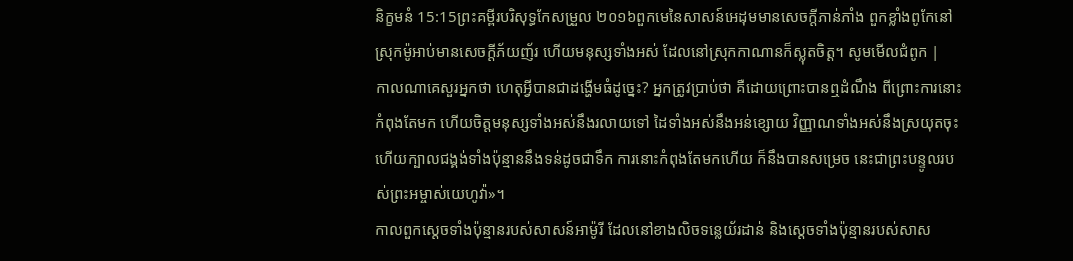និក្ខមនំ 15:15ព្រះគម្ពីរបរិសុទ្ធកែសម្រួល ២០១៦ពួកមេនៃសាសន៍អេដុមមានសេចក្ដីភាន់ភាំង ពួកខ្លាំងពូកែនៅស្រុកម៉ូអាប់មានសេចក្ដីភ័យញ័រ ហើយមនុស្សទាំងអស់ ដែលនៅស្រុកកាណានក៏ស្លុតចិត្ត។ សូមមើលជំពូក |
កាលណាគេសួរអ្នកថា ហេតុអ្វីបានជាដង្ហើមធំដូច្នេះ? អ្នកត្រូវប្រាប់ថា គឺដោយព្រោះបានឮដំណឹង ពីព្រោះការនោះកំពុងតែមក ហើយចិត្តមនុស្សទាំងអស់នឹងរលាយទៅ ដៃទាំងអស់នឹងអន់ខ្សោយ វិញ្ញាណទាំងអស់នឹងស្រយុតចុះ ហើយក្បាលជង្គង់ទាំងប៉ុន្មាននឹងទន់ដូចជាទឹក ការនោះកំពុងតែមកហើយ ក៏នឹងបានសម្រេច នេះជាព្រះបន្ទូលរបស់ព្រះអម្ចាស់យេហូវ៉ា»។
កាលពួកស្តេចទាំងប៉ុន្មានរបស់សាសន៍អាម៉ូរី ដែលនៅខាងលិចទន្លេយ័រដាន់ និងស្តេចទាំងប៉ុន្មានរបស់សាស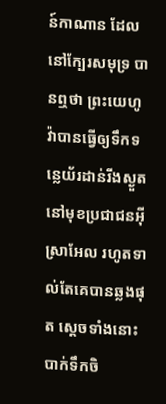ន៍កាណាន ដែលនៅក្បែរសមុទ្រ បានឮថា ព្រះយេហូវ៉ាបានធ្វើឲ្យទឹកទន្លេយ័រដាន់រីងស្ងួត នៅមុខប្រជាជនអ៊ីស្រាអែល រហូតទាល់តែគេបានឆ្លងផុត ស្ដេចទាំងនោះបាក់ទឹកចិ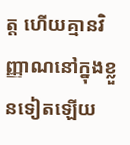ត្ត ហើយគ្មានវិញ្ញាណនៅក្នុងខ្លួនទៀតឡើយ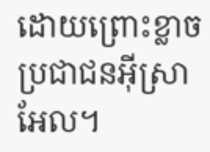ដោយព្រោះខ្លាចប្រជាជនអ៊ីស្រាអែល។